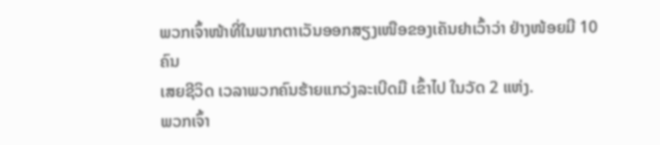ພວກເຈົ້າໜ້າທີ່ໃນພາກຕາເວັນອອກສຽງເໜືອຂອງເຄັນຢາເວົ້າວ່າ ຢ່າງໜ້ອຍມີ 10 ຄົນ
ເສຍຊີວິດ ເວລາພວກຄົນຮ້າຍແກວ່ງລະເບີດມື ເຂົ້າໄປ ໃນວັດ 2 ແຫ່ງ.
ພວກເຈົ້າ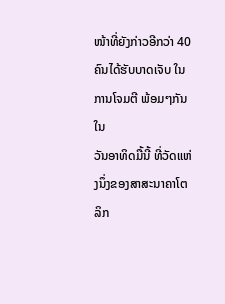ໜ້າທີ່ຍັງກ່າວອີກວ່າ 40 ຄົນໄດ້ຮັບບາດເຈັບ ໃນການໂຈມຕີ ພ້ອມໆກັນ ໃນ
ວັນອາທິດມື້ນີ້ ທີ່ວັດແຫ່ງນຶ່ງຂອງສາສະນາຄາໂຕລິກ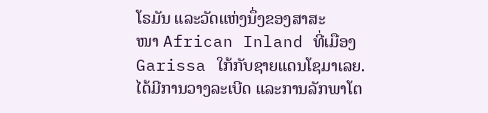ໂຣມັນ ແລະວັດແຫ່ງນຶ່ງຂອງສາສະ
ໜາ African Inland ທີ່ເມືອງ Garissa ໃກ້ກັບຊາຍແດນໂຊມາເລຍ.
ໄດ້ມີການວາງລະເບີດ ແລະການລັກພາໂຕ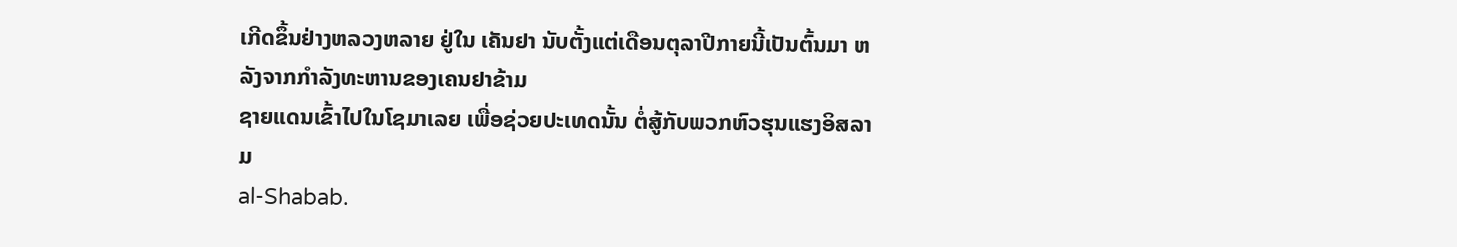ເກີດຂຶ້ນຢ່າງຫລວງຫລາຍ ຢູ່ໃນ ເຄັນຢາ ນັບຕັ້ງແຕ່ເດືອນຕຸລາປີກາຍນີ້ເປັນຕົ້ນມາ ຫລັງຈາກກໍາລັງທະຫານຂອງເຄນຢາຂ້າມ
ຊາຍແດນເຂົ້າໄປໃນໂຊມາເລຍ ເພື່ອຊ່ວຍປະເທດນັ້ນ ຕໍ່ສູ້ກັບພວກຫົວຮຸນແຮງອິສລາມ
al-Shabab.